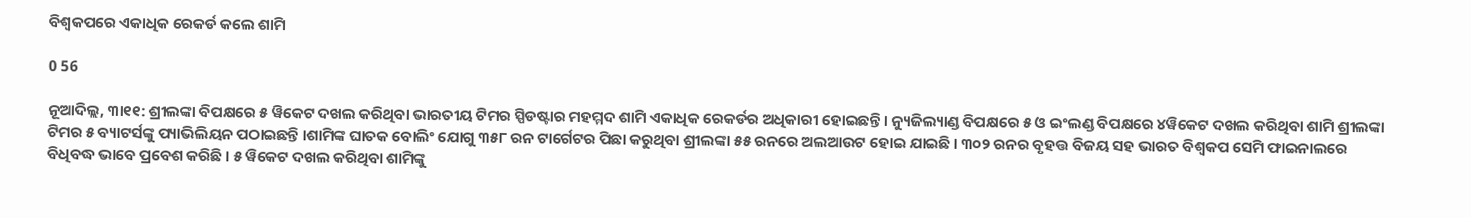ବିଶ୍ୱକପରେ ଏକାଧିକ ରେକର୍ଡ କଲେ ଶାମି

0 56

ନୂଆଦିଲ୍ଲ, ୩ା୧୧: ଶ୍ରୀଲଙ୍କା ବିପକ୍ଷରେ ୫ ୱିକେଟ ଦଖଲ କରିଥିବା ଭାରତୀୟ ଟିମର ସ୍ପିଡଷ୍ଟାର ମହମ୍ମଦ ଶାମି ଏକାଧିକ ରେକର୍ଡର ଅଧିକାରୀ ହୋଇଛନ୍ତି । ନ୍ୟୁଜିଲ୍ୟାଣ୍ଡ ବିପକ୍ଷରେ ୫ ଓ ଇଂଲଣ୍ଡ ବିପକ୍ଷରେ ୪ୱିକେଟ ଦଖଲ କରିଥିବା ଶାମି ଶ୍ରୀଲଙ୍କା ଟିମର ୫ ବ୍ୟାଟର୍ସଙ୍କୁ ପ୍ୟାଭିଲିୟନ ପଠାଇଛନ୍ତି ।ଶାମିଙ୍କ ଘାତକ ବୋଲିଂ ଯୋଗୁ ୩୫୮ ରନ ଟାର୍ଗେଟର ପିଛା କରୁଥିବା ଶ୍ରୀଲଙ୍କା ୫୫ ରନରେ ଅଲଆଉଟ ହୋଇ ଯାଇଛି । ୩୦୨ ରନର ବୃହତ୍ତ ବିଜୟ ସହ ଭାରତ ବିଶ୍ୱକପ ସେମି ଫାଇନାଲରେ ବିଧିବଦ୍ଧ ଭାବେ ପ୍ରବେଶ କରିଛି । ୫ ୱିକେଟ ଦଖଲ କରିଥିବା ଶାମିଙ୍କୁ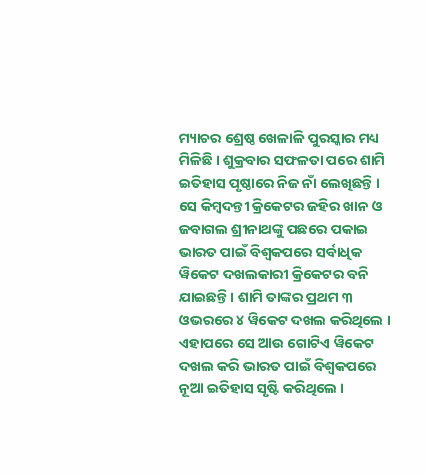ମ୍ୟାଚର ଶ୍ରେଷ୍ଠ ଖେଳାଳି ପୁରସ୍କାର ମଧ୍ୟ ମିଳିଛି । ଶୁକ୍ରବାର ସଫଳତା ପରେ ଶାମି ଇତିହାସ ପୃଷ୍ଠାରେ ନିଜ ନାଁ ଲେଖିଛନ୍ତି । ସେ କିମ୍ବଦନ୍ତୀ କ୍ରିକେଟର ଜହିର ଖାନ ଓ ଜବାଗଲ ଶ୍ରୀନାଥଙ୍କୁ ପଛରେ ପକାଇ ଭାରତ ପାଇଁ ବିଶ୍ୱକପରେ ସର୍ବାଧିକ ୱିକେଟ ଦଖଲକାରୀ କ୍ରିକେଟର ବନି ଯାଇଛନ୍ତି । ଶାମି ତାଙ୍କର ପ୍ରଥମ ୩ ଓଭରରେ ୪ ୱିକେଟ ଦଖଲ କରିଥିଲେ । ଏହାପରେ ସେ ଆଉ ଗୋଟିଏ ୱିକେଟ ଦଖଲ କରି ଭାରତ ପାଇଁ ବିଶ୍ୱକପରେ ନୂଆ ଇତିହାସ ସୃଷ୍ଟି କରିଥିଲେ ।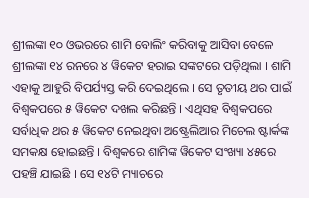ଶ୍ରୀଲଙ୍କା ୧୦ ଓଭରରେ ଶାମି ବୋଲିଂ କରିବାକୁ ଆସିବା ବେଳେ ଶ୍ରୀଲଙ୍କା ୧୪ ରନରେ ୪ ୱିକେଟ ହରାଇ ସଙ୍କଟରେ ପଡ଼ିଥିଲା । ଶାମି ଏହାକୁ ଆହୁରି ବିପର୍ଯ୍ୟସ୍ତ କରି ଦେଇଥିଲେ । ସେ ତୃତୀୟ ଥର ପାଇଁ ବିଶ୍ୱକପରେ ୫ ୱିକେଟ ଦଖଲ କରିଛନ୍ତି । ଏଥିସହ ବିଶ୍ୱକପରେ ସର୍ବାଧିକ ଥର ୫ ୱିକେଟ ନେଇଥିବା ଅଷ୍ଟ୍ରେଲିଆର ମିଚେଲ ଷ୍ଟାର୍କଙ୍କ ସମକକ୍ଷ ହୋଇଛନ୍ତି । ବିଶ୍ୱକରେ ଶାମିଙ୍କ ୱିକେଟ ସଂଖ୍ୟା ୪୫ରେ ପହଞ୍ଚି ଯାଇଛି । ସେ ୧୪ଟି ମ୍ୟାଚରେ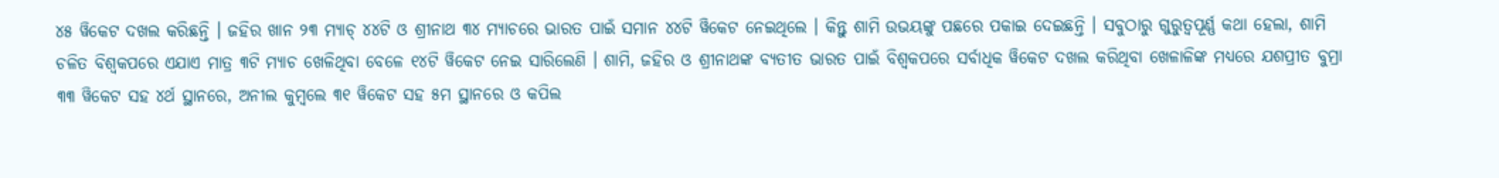୪୫ ୱିକେଟ ଦଖଲ କରିଛନ୍ତି । ଜହିର ଖାନ ୨୩ ମ୍ୟାଚ୍ ୪୪ଟି ଓ ଶ୍ରୀନାଥ ୩୪ ମ୍ୟାଚରେ ଭାରତ ପାଇଁ ସମାନ ୪୪ଟି ୱିକେଟ ନେଇଥିଲେ । କିନ୍ତୁ ଶାମି ଉଭୟଙ୍କୁ ପଛରେ ପକାଇ ଦେଇଛନ୍ତି । ସବୁଠାରୁ ଗୁରୁତ୍ୱପୂର୍ଣ୍ଣ କଥା ହେଲା, ଶାମି ଚଳିତ ବିଶ୍ୱକପରେ ଏଯାଏ ମାତ୍ର ୩ଟି ମ୍ୟାଚ ଖେଳିଥିବା ବେଳେ ୧୪ଟି ୱିକେଟ ନେଇ ସାରିଲେଣି । ଶାମି, ଜହିର ଓ ଶ୍ରୀନାଥଙ୍କ ବ୍ୟତୀତ ଭାରତ ପାଇଁ ବିଶ୍ୱକପରେ ସର୍ବାଧିକ ୱିକେଟ ଦଖଲ କରିଥିବା ଖେଳାଳିଙ୍କ ମଧ୍ୟରେ ଯଶପ୍ରୀତ ବୁମ୍ରା ୩୩ ୱିକେଟ ସହ ୪ର୍ଥ ସ୍ଥାନରେ, ଅନୀଲ କୁମ୍ବଲେ ୩୧ ୱିକେଟ ସହ ୫ମ ସ୍ଥାନରେ ଓ କପିଲ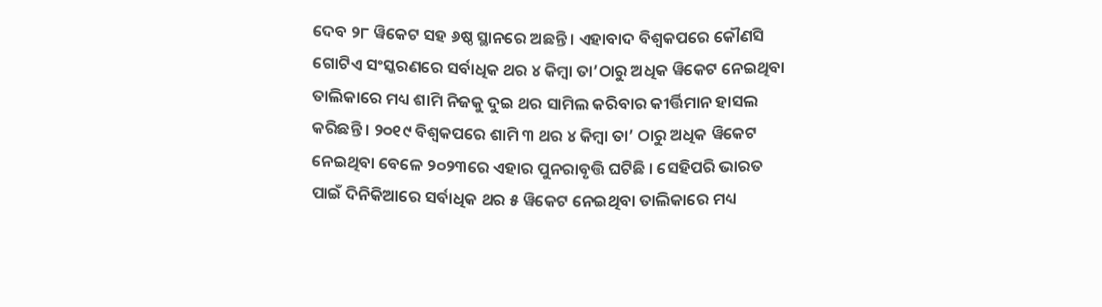ଦେବ ୨୮ ୱିକେଟ ସହ ୬ଷ୍ଠ ସ୍ଥାନରେ ଅଛନ୍ତି । ଏହାବାଦ ବିଶ୍ୱକପରେ କୌଣସି ଗୋଟିଏ ସଂସ୍କରଣରେ ସର୍ବାଧିକ ଥର ୪ କିମ୍ବା ତା’ଠାରୁ ଅଧିକ ୱିକେଟ ନେଇଥିବା ତାଲିକାରେ ମଧ୍ୟ ଶାମି ନିଜକୁ ଦୁଇ ଥର ସାମିଲ କରିବାର କୀର୍ତ୍ତିମାନ ହାସଲ କରିଛନ୍ତି । ୨୦୧୯ ବିଶ୍ୱକପରେ ଶାମି ୩ ଥର ୪ କିମ୍ବା ତା’ ଠାରୁ ଅଧିକ ୱିକେଟ ନେଇଥିବା ବେଳେ ୨୦୨୩ରେ ଏହାର ପୁନରାବୃତ୍ତି ଘଟିଛି । ସେହିପରି ଭାରତ ପାଇଁ ଦିନିକିଆରେ ସର୍ବାଧିକ ଥର ୫ ୱିକେଟ ନେଇଥିବା ତାଲିକାରେ ମଧ୍ୟ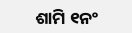ଶାମି ୧ନଂ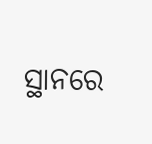ସ୍ଥାନରେ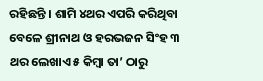ରହିଛନ୍ତି । ଶାମି ୪ଥର ଏପରି କରିଥିବା ବେଳେ ଶ୍ରୀନାଥ ଓ ହରଭଜନ ସିଂହ ୩ ଥର ଲେଖାଏ ୫ କିମ୍ବା ତା’ ଠାରୁ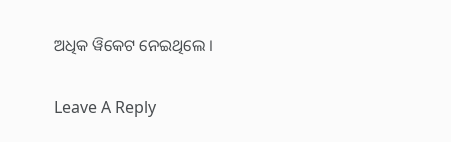ଅଧିକ ୱିକେଟ ନେଇଥିଲେ ।

Leave A Reply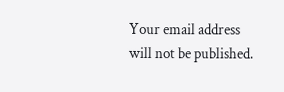Your email address will not be published.